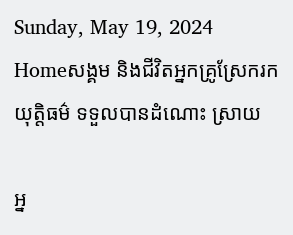Sunday, May 19, 2024
Homeសង្គម និងជីវិតអ្នកគ្រូស្រែករកយុត្តិធម៌ ទទួលបានដំណោះ ស្រាយ

អ្ន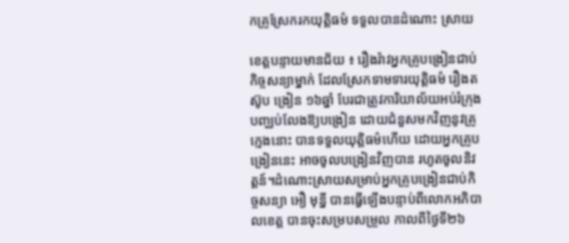កគ្រូស្រែករកយុត្តិធម៌ ទទួលបានដំណោះ ស្រាយ

ខេត្តបន្ទាយមានជ័យ ៖ រឿងរ៉ាវអ្នកគ្រូបង្រៀនជាប់កិច្ចសន្យាម្នាក់ ដែលស្រែកទាមទារយុត្តិធម៌ រឿងតស៊ូប ង្រៀន ១៦ឆ្នាំ បែរជាត្រូវការិយាល័យអប់រំក្រុង បញ្ឈប់លែងឱ្យបង្រៀន ដោយជំនួសមកវិញនូវគ្រូក្មេងនោះ បានទទួលយុត្តិធម៌ហើយ ដោយអ្នកគ្រូបង្រៀននេះ អាចចូលបង្រៀនវិញបាន រហូតចូលនិវត្តន៍។ដំណោះស្រាយសម្រាប់អ្នកគ្រូបង្រៀនជាប់កិច្ចសន្យា អឿ មុន្នី បានធ្វើឡើងបន្ទាប់ពីលោកអភិបាលខេត្ត បានចុះសម្របសម្រួល កាលពីថ្ងៃទី២៦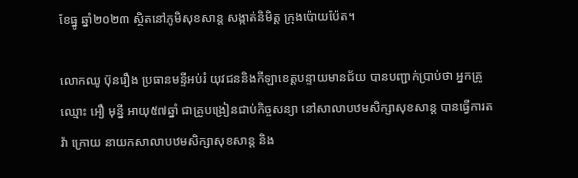ខែធ្នូ ឆ្នាំ២០២៣ ស្ថិតនៅភូមិសុខសាន្ត សង្កាត់និមិត្ត ក្រុងប៉ោយប៉ែត។

លោកឈូ ប៊ុនរឿង ប្រធានមន្ទីអប់រំ យុវជននិងកីឡាខេត្តបន្ទាយមានជ័យ បានបញ្ជាក់ប្រាប់ថា អ្នកគ្រូឈ្មោះ អឿ មុន្នី អាយុ៥៧ឆ្នាំ ជាគ្រូបង្រៀនជាប់កិច្ចសន្យា នៅសាលាបឋមសិក្សាសុខសាន្ត បានធ្វើការតវ៉ា ក្រោយ នាយកសាលាបឋមសិក្សាសុខសាន្ត និង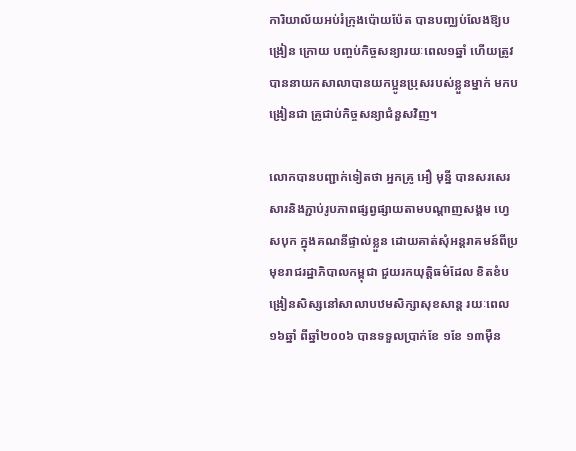ការិយាល័យអប់រំក្រុងប៉ោយប៉ែត បានបញ្ឈប់លែងឱ្យបង្រៀន ក្រោយ បញ្ចប់កិច្ចសន្យារយៈពេល១ឆ្នាំ ហើយត្រូវបាននាយកសាលាបានយកប្អូនប្រុសរបស់ខ្លួនម្នាក់ មកបង្រៀនជា គ្រូជាប់កិច្ចសន្យាជំនួសវិញ។

លោកបានបញ្ជាក់ទៀតថា អ្នកគ្រូ អឿ មុន្នី បានសរសេរសារនិងភ្ជាប់រូបភាពផ្សព្វផ្សាយតាមបណ្តាញសង្គម ហ្វេសបុក ក្នុងគណនីផ្ទាល់ខ្លួន ដោយគាត់សុំអន្តរាគមន៍ពីប្រមុខរាជរដ្ឋាភិបាលកម្ពុជា ជួយរកយុត្តិធម៌ដែល ខិតខំបង្រៀនសិស្សនៅសាលាបឋមសិក្សាសុខសាន្ត រយៈពេល ១៦ឆ្នាំ ពីឆ្នាំ២០០៦ បានទទួលប្រាក់ខែ ១ខែ ១៣ម៉ឺន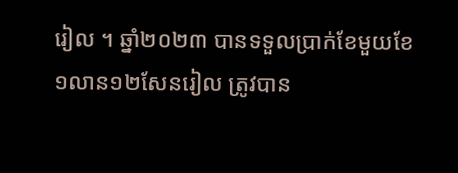រៀល ។ ឆ្នាំ២០២៣ បានទទួលប្រាក់ខែមួយខែ ១លាន១២សែនរៀល ត្រូវបាន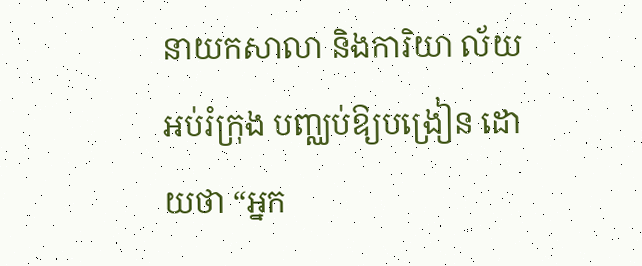នាយកសាលា និងការិយា ល័យអប់រំក្រុង បញ្ឈប់ឱ្យបង្រៀន ដោយថា “អ្នក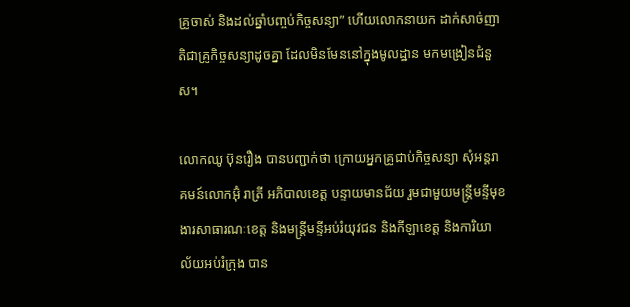គ្រូចាស់ និងដល់ឆ្នាំបញ្ចប់កិច្ចសន្យា” ហើយលោកនាយក ដាក់សាច់ញាតិជាគ្រូកិច្ចសន្យាដូចគ្នា ដែលមិនមែននៅក្នុងមូលដ្ឋាន មកមង្រៀនជំនួស។

លោកឈូ ប៊ុនរឿង បានបញ្ជាក់ថា ក្រោយអ្នកគ្រូជាប់កិច្ចសន្យា សុំអន្តរាគមន៍លោកអ៊ុំ រាត្រី អភិបាលខេត្ត បន្ទាយមានជ័យ រួមជាមួយមន្ត្រីមន្ទីមុខងារសាធារណៈខេត្ត និងមន្ត្រីមន្ទីអប់រំយុវជន និងកីឡាខេត្ត និងការិយា ល័យអប់រំក្រុង បាន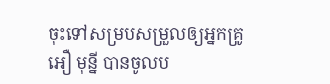ចុះទៅសម្របសម្រួលឲ្យអ្នកគ្រូ អឿ មុន្នី បានចូលប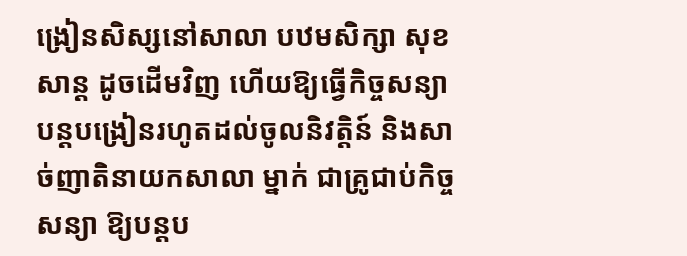ង្រៀនសិស្សនៅសាលា បឋមសិក្សា សុខសាន្ត ដូចដើមវិញ ហើយឱ្យធ្វើកិច្ចសន្យាបន្តបង្រៀនរហូតដល់ចូលនិវត្តិន៍ និងសាច់ញាតិនាយកសាលា ម្នាក់ ជាគ្រូជាប់កិច្ចសន្យា ឱ្យបន្តប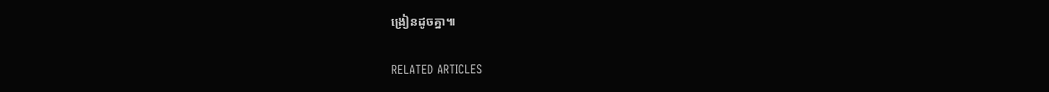ង្រៀនដូចគ្នា៕

RELATED ARTICLES